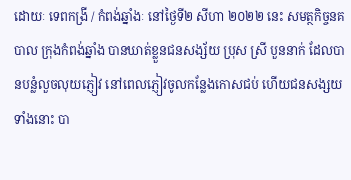ដោយៈ ទេពកង្រី / កំពង់ឆ្នាំងៈ នៅថ្ងៃទី២ សីហា ២០២២ នេះ សមត្ថកិច្ចនគបាល ក្រុងកំពង់ឆ្នាំង បានឃាត់ខ្លួនជនសង្ស័យ ប្រុស ស្រី បួននាក់ ដែលបានបន្លំលួចលុយភ្ញៀវ នៅពេលភ្ញៀវចូលកន្លែងកោសជប់ ហើយជនសង្សយទាំងនោះ បា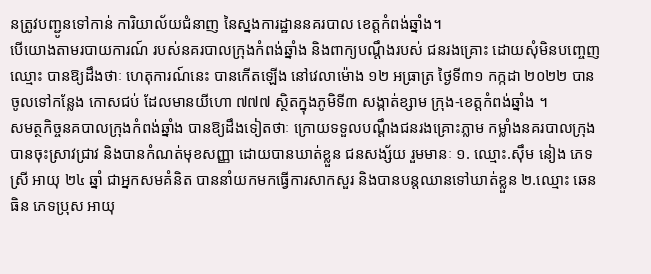នត្រូវបញ្ជូនទៅកាន់ ការិយាល័យជំនាញ នៃស្នងការដ្ឋាននគរបាល ខេត្តកំពង់ឆ្នាំង។
បើយោងតាមរបាយការណ៍ របស់នគរបាលក្រុងកំពង់ឆ្នាំង និងពាក្យបណ្តឹងរបស់ ជនរងគ្រោះ ដោយសុំមិនបញ្ចេញឈ្មោះ បានឱ្យដឹងថាៈ ហេតុការណ៍នេះ បានកើតឡើង នៅវេលាម៉ោង ១២ អធ្រាត្រ ថ្ងៃទី៣១ កក្កដា ២០២២ បានចូលទៅកន្លែង កោសជប់ ដែលមានយីហោ ៧៧៧ ស្ថិតក្នុងភូមិទី៣ សង្កាត់ខ្សាម ក្រុង-ខេត្តកំពង់ឆ្នាំង ។
សមត្ថកិច្ចនគបាលក្រុងកំពង់ឆ្នាំង បានឱ្យដឹងទៀតថាៈ ក្រោយទទួលបណ្តឹងជនរងគ្រោះភ្លាម កម្លាំងនគរបាលក្រុង បានចុះស្រាវជ្រាវ និងបានកំណត់មុខសញ្ញា ដោយបានឃាត់ខ្លួន ជនសង្ស័យ រួមមានៈ ១. ឈ្មោះ.ស៊ឹម នៀង ភេទស្រី អាយុ ២៤ ឆ្នាំ ជាអ្នកសមគំនិត បាននាំយកមកធ្វើការសាកសួរ និងបានបន្តឈានទៅឃាត់ខ្លួន ២.ឈ្មោះ ឆេន ធិន ភេទប្រុស អាយុ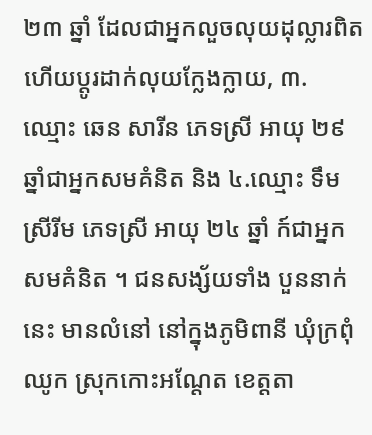២៣ ឆ្នាំ ដែលជាអ្នកលួចលុយដុល្លារពិត ហើយប្តូរដាក់លុយក្លែងក្លាយ, ៣. ឈ្មោះ ឆេន សារីន ភេទស្រី អាយុ ២៩ ឆ្នាំជាអ្នកសមគំនិត និង ៤.ឈ្មោះ ទឹម ស្រីរីម ភេទស្រី អាយុ ២៤ ឆ្នាំ ក៍ជាអ្នកសមគំនិត ។ ជនសង្ស័យទាំង បួននាក់នេះ មានលំនៅ នៅក្នុងភូមិពានី ឃុំក្រពុំឈូក ស្រុកកោះអណ្តែត ខេត្តតា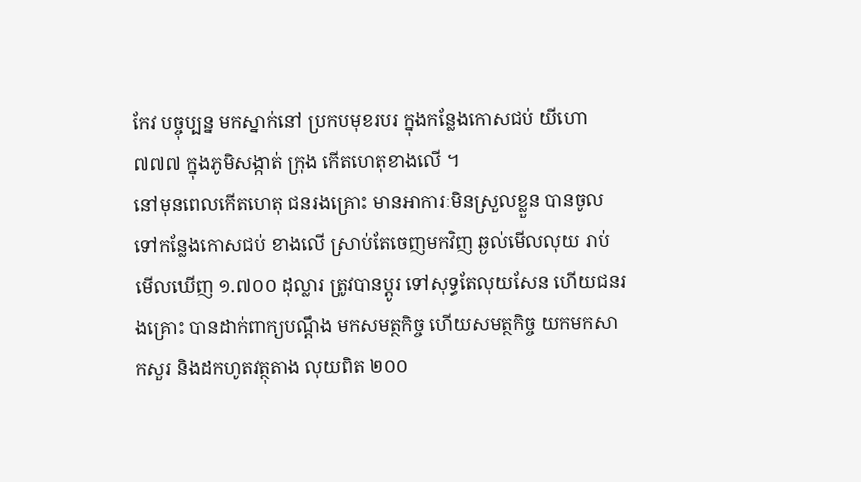កែវ បច្ចុប្បន្ន មកស្នាក់នៅ ប្រកបមុខរបរ ក្នុងកន្លែងកោសជប់ យីហោ ៧៧៧ ក្នុងភូមិសង្កាត់ ក្រុង កើតហេតុខាងលើ ។
នៅមុនពេលកើតហេតុ ជនរងគ្រោះ មានអាការៈមិនស្រួលខ្លួន បានចូលទៅកន្លែងកោសជប់ ខាងលើ ស្រាប់តែចេញមកវិញ ឆ្ងល់មើលលុយ រាប់មើលឃើញ ១.៧០០ ដុល្លារ ត្រូវបានប្តូរ ទៅសុទ្ធតែលុយសែន ហើយជនរងគ្រោះ បានដាក់ពាក្យបណ្តឹង មកសមត្ថកិច្ច ហើយសមត្ថកិច្ច យកមកសាកសួរ និងដកហូតវត្ថុតាង លុយពិត ២០០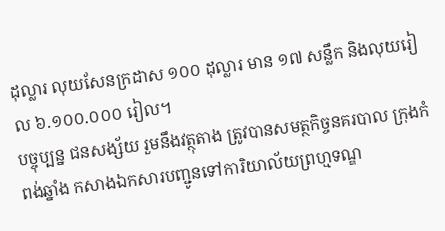ដុល្លារ លុយសែនក្រដាស ១០០ ដុល្លារ មាន ១៧ សន្លឹក និងលុយរៀល ៦.១០០.០០០ រៀល។
បច្ចុប្បន្ន ជនសង្ស័យ រួមនឹងវត្ថុតាង ត្រូវបានសមត្ថកិច្ចនគរបាល ក្រុងកំពង់ឆ្នាំង កសាងឯកសារបញ្ជូនទៅការិយាល័យព្រហ្មទណ្ឌ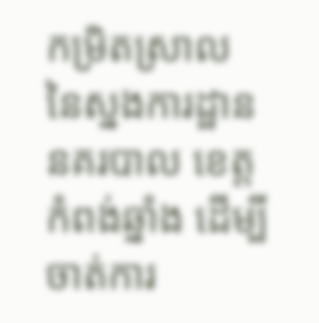កម្រិតស្រាល នៃស្នងការដ្ឋាននគរបាល ខេត្តកំពង់ឆ្នាំង ដើម្បីចាត់ការ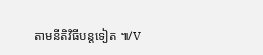តាមនីតិវិធីបន្តទៀត ៕/V